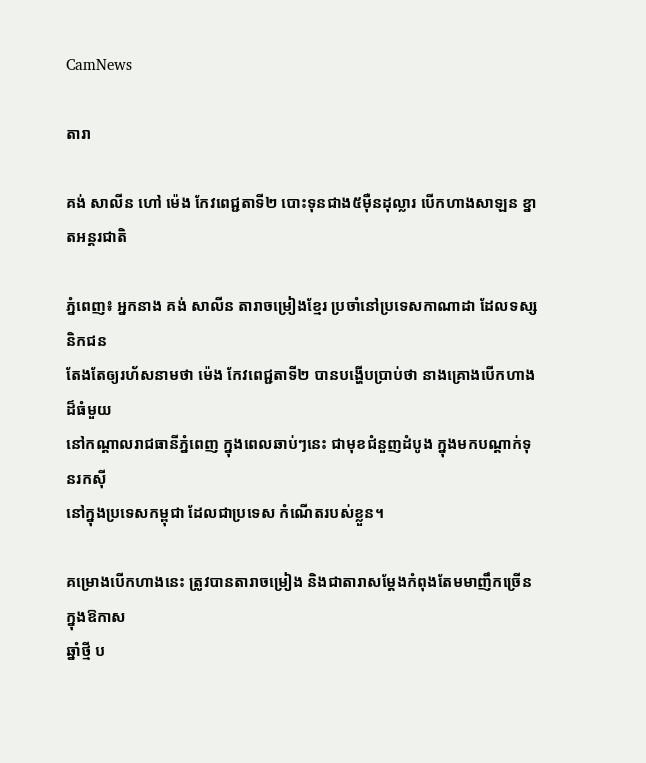CamNews

តារា

គង់ សាលីន ហៅ ម៉េង កែវពេជ្ជតាទី២ បោះទុនជាង៥ម៉ឺនដុល្លារ បើកហាងសាឡន ខ្នាតអន្តរជាតិ

ភ្នំពេញ៖ អ្នកនាង គង់ សាលីន តារាចម្រៀងខ្មែរ ប្រចាំនៅប្រទេសកាណាដា ដែលទស្សនិកជន
តែងតែឲ្យរហ័សនាមថា ម៉េង កែវពេជ្ជតាទី២ បានបង្ហើបប្រាប់ថា នាងគ្រោងបើកហាងដ៏ធំមួយ
នៅកណ្ដាលរាជធានីភ្នំពេញ ក្នុងពេលឆាប់ៗនេះ ជាមុខជំនួញដំបូង ក្នុងមកបណ្ដាក់ទុនរកស៊ី
នៅក្នុងប្រទេសកម្ពុជា ដែលជាប្រទេស កំណើតរបស់ខ្លួន។

គម្រោងបើកហាងនេះ ត្រូវបានតារាចម្រៀង និងជាតារាសម្ដែងកំពុងតែមមាញឹកច្រើន ក្នុងឱកាស
ឆ្នាំថ្មី ប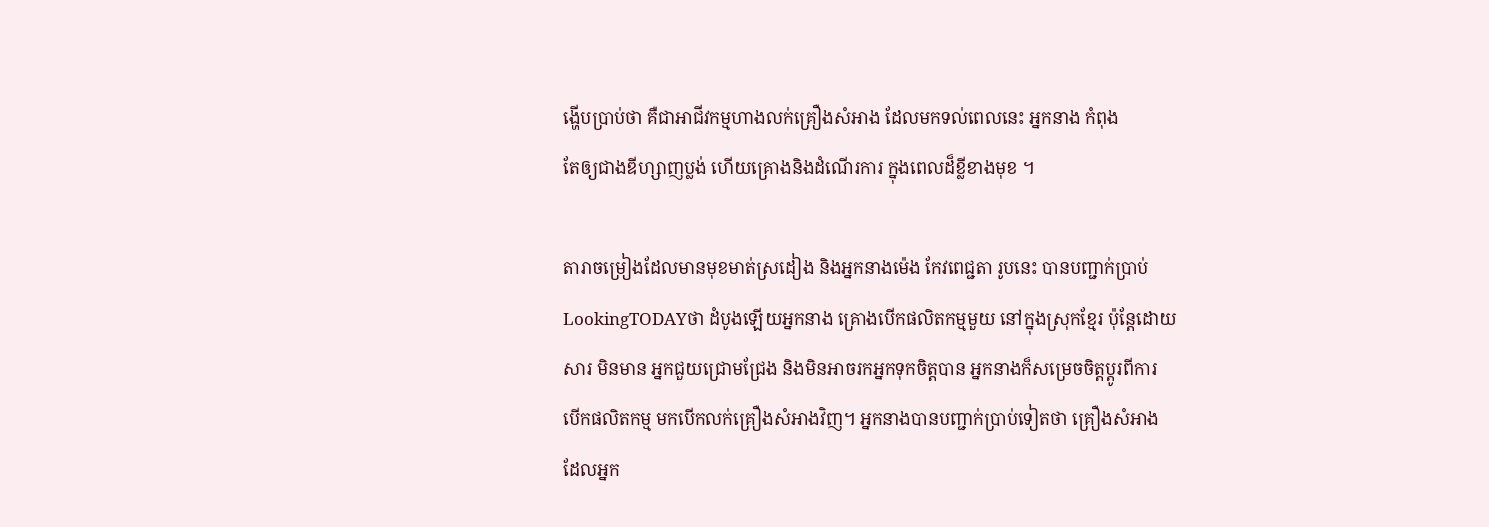ង្ហើបប្រាប់ថា គឺជាអាជីវកម្មហាងលក់គ្រឿងសំអាង ដែលមកទល់ពេលនេះ អ្នកនាង កំពុង
តែឲ្យជាងឌីហ្សាញប្លង់ ហើយគ្រោងនិងដំណើរការ ក្នុងពេលដ៏ខ្លីខាងមុខ ។

តារាចម្រៀងដែលមានមុខមាត់ស្រដៀង និងអ្នកនាងម៉េង កែវពេជ្ជតា រូបនេះ បានបញ្ជាក់ប្រាប់
LookingTODAYថា ដំបូងឡើយអ្នកនាង គ្រោងបើកផលិតកម្មមួយ នៅក្នុងស្រុកខ្មែរ ប៉ុន្តែដោយ
សារ មិនមាន អ្នកជួយជ្រោមជ្រែង និងមិនអាចរកអ្នកទុកចិត្តបាន អ្នកនាងក៏សម្រេចចិត្តប្ដូរពីការ
បើកផលិតកម្ម មកបើកលក់គ្រឿងសំអាងវិញ។ អ្នកនាងបានបញ្ជាក់ប្រាប់ទៀតថា គ្រឿងសំអាង
ដែលអ្នក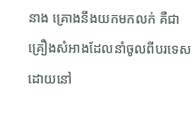នាង គ្រោងនឹងយកមកលក់ គឺជាគ្រឿងសំអាងដែលនាំចូលពីបរទេស ដោយនៅ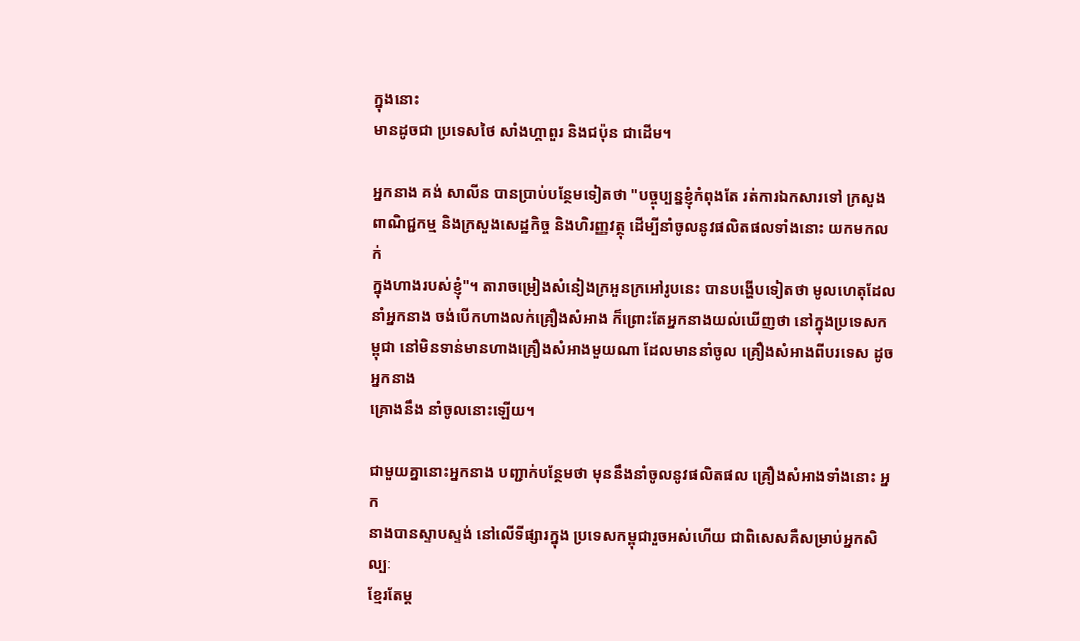ក្នុងនោះ
មានដូចជា ប្រទេសថៃ សាំងហ្គាពួរ និងជប៉ុន ជាដើម។

អ្នកនាង គង់ សាលីន បានប្រាប់បន្ថែមទៀតថា "បច្ចុប្បន្នខ្ញុំកំពុងតែ រត់ការឯកសារទៅ ក្រសួង
ពាណិជ្ជកម្ម និងក្រសួងសេដ្ឋកិច្ច និងហិរញ្ញវត្ថុ ដើម្បីនាំចូលនូវផលិតផលទាំងនោះ យកមកលក់
ក្នុងហាងរបស់ខ្ញុំ"។ តារាចម្រៀងសំនៀងក្រអួនក្រអៅរូបនេះ បានបង្ហើបទៀតថា មូលហេតុដែល
នាំអ្នកនាង ចង់បើកហាងលក់គ្រឿងសំអាង ក៏ព្រោះតែអ្នកនាងយល់ឃើញថា នៅក្នុងប្រទេសកម្ពុជា នៅមិនទាន់មានហាងគ្រឿងសំអាងមួយណា ដែលមាននាំចូល គ្រឿងសំអាងពីបរទេស ដូចអ្នកនាង
គ្រោងនឹង នាំចូលនោះឡើយ។

ជាមួយគ្នានោះអ្នកនាង បញ្ជាក់បន្ថែមថា មុននឹងនាំចូលនូវផលិតផល គ្រឿងសំអាងទាំងនោះ អ្នក
នាងបានស្ទាបស្ទង់ នៅលើទីផ្សារក្នុង ប្រទេសកម្ពុជារួចអស់ហើយ ជាពិសេសគឺសម្រាប់អ្នកសិល្បៈ
ខ្មែរតែម្ដ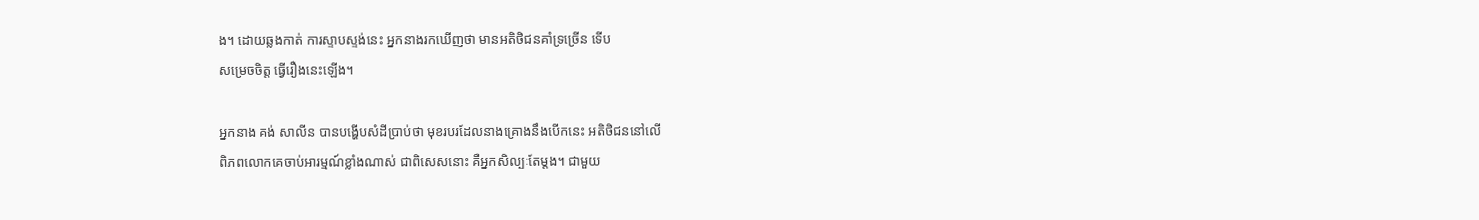ង។ ដោយឆ្លងកាត់ ការស្ទាបស្ទង់នេះ អ្នកនាងរកឃើញថា មានអតិថិជនគាំទ្រច្រើន ទើប
សម្រេចចិត្ត ធ្វើរឿងនេះឡើង។

អ្នកនាង គង់ សាលីន បានបង្ហើបសំដីប្រាប់ថា មុខរបរដែលនាងគ្រោងនឹងបើកនេះ អតិថិជននៅលើ
ពិភពលោកគេចាប់អារម្មណ៍ខ្លាំងណាស់ ជាពិសេសនោះ គឺអ្នកសិល្បៈតែម្ដង។ ជាមួយ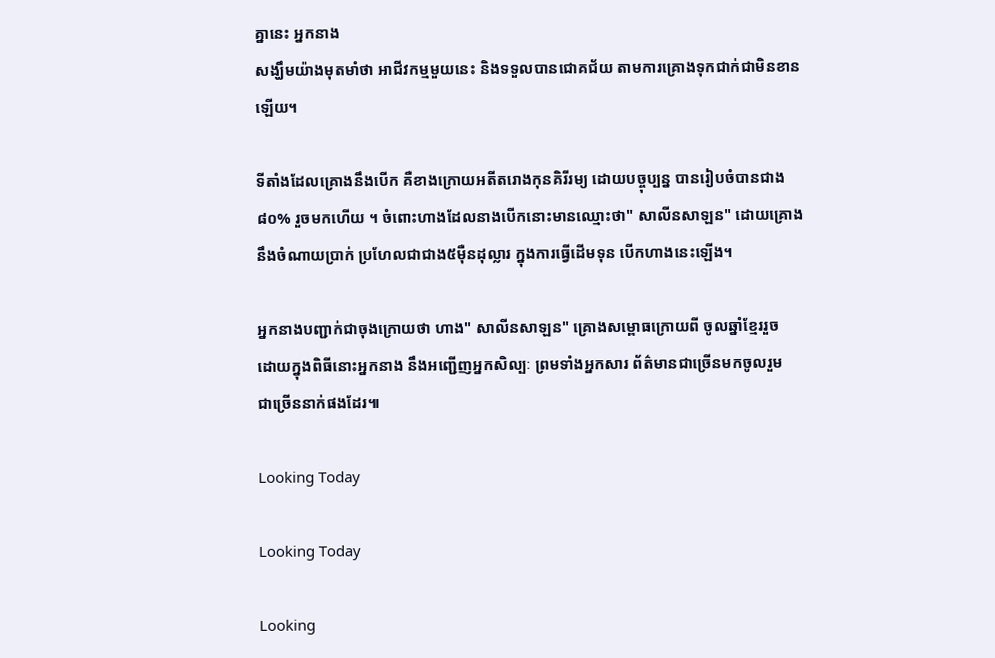គ្នានេះ អ្នកនាង
សង្ឃឹមយ៉ាងមុតមាំថា អាជីវកម្មមួយនេះ និងទទួលបានជោគជ័យ តាមការគ្រោងទុកជាក់ជាមិនខាន
ឡើយ។

ទីតាំងដែលគ្រោងនឹងបើក គឺខាងក្រោយអតីតរោងកុនគិរីរម្យ ដោយបច្ចុប្បន្ន បានរៀបចំបានជាង
៨០% រួចមកហើយ ។ ចំពោះហាងដែលនាងបើកនោះមានឈ្មោះថា" សាលីនសាឡន" ដោយគ្រោង
នឹងចំណាយប្រាក់ ប្រហែលជាជាង៥ម៉ឺនដុល្លារ ក្នុងការធ្វើដើមទុន បើកហាងនេះឡើង។

អ្នកនាងបញ្ជាក់ជាចុងក្រោយថា ហាង" សាលីនសាឡន" គ្រោងសម្ពោធក្រោយពី ចូលឆ្នាំខ្មែររួច
ដោយក្នុងពិធីនោះអ្នកនាង នឹងអញ្ជើញអ្នកសិល្បៈ ព្រមទាំងអ្នកសារ ព័ត៌មានជាច្រើនមកចូលរួម
ជាច្រើននាក់ផងដែរ៕

Looking Today

Looking Today

Looking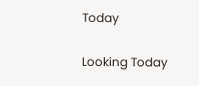Today

Looking Today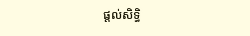ផ្តល់សិទ្ធិ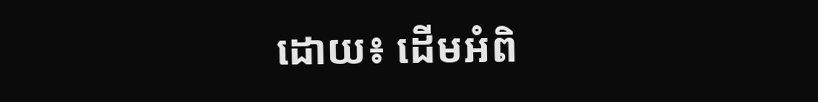ដោយ៖ ដើមអំពិ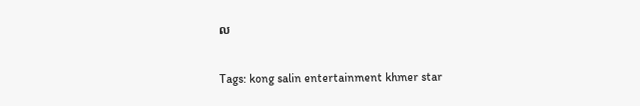ល


Tags: kong salin entertainment khmer star